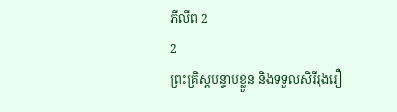ភីលីព 2
2
ព្រះគ្រិស្តបន្ទាបខ្លួន និងទទួលសិរីរុងរឿ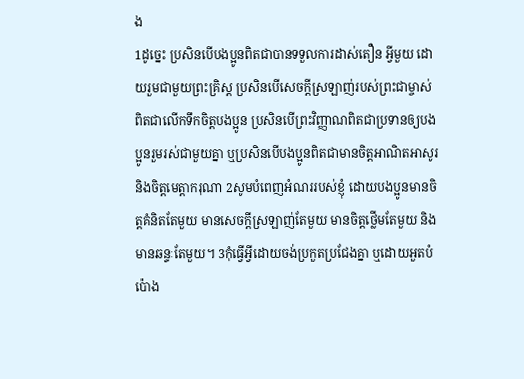ង
1ដូច្នេះ ប្រសិនបើបងប្អូនពិតជាបានទទួលការដាស់តឿន អ្វីមួយ ដោយរួមជាមួយព្រះគ្រិស្ត ប្រសិនបើសេចក្ដីស្រឡាញ់របស់ព្រះជាម្ចាស់ពិតជាលើកទឹកចិត្តបងប្អូន ប្រសិនបើព្រះវិញ្ញាណពិតជាប្រទានឲ្យបងប្អូនរួមរស់ជាមួយគ្នា ឬប្រសិនបើបងប្អូនពិតជាមានចិត្តអាណិតអាសូរ និងចិត្តមេត្តាករុណា 2សូមបំពេញអំណររបស់ខ្ញុំ ដោយបងប្អូនមានចិត្តគំនិតតែមួយ មានសេចក្ដីស្រឡាញ់តែមួយ មានចិត្តថ្លើមតែមួយ និងមានឆន្ទៈតែមួយ។ 3កុំធ្វើអ្វីដោយចង់ប្រកួតប្រជែងគ្នា ឬដោយអួតបំប៉ោង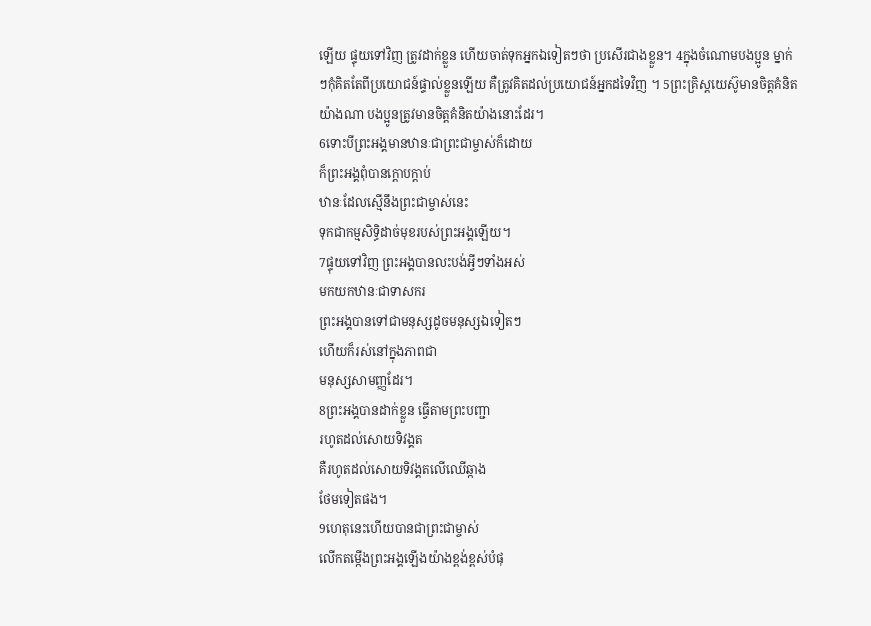ឡើយ ផ្ទុយទៅវិញ ត្រូវដាក់ខ្លួន ហើយចាត់ទុកអ្នកឯទៀតៗថា ប្រសើរជាងខ្លួន។ 4ក្នុងចំណោមបងប្អូន ម្នាក់ៗកុំគិតតែពីប្រយោជន៍ផ្ទាល់ខ្លួនឡើយ គឺត្រូវគិតដល់ប្រយោជន៍អ្នកដទៃវិញ ។ 5ព្រះគ្រិស្តយេស៊ូមានចិត្តគំនិតយ៉ាងណា បងប្អូនត្រូវមានចិត្តគំនិតយ៉ាងនោះដែរ។
6ទោះបីព្រះអង្គមានឋានៈជាព្រះជាម្ចាស់ក៏ដោយ
ក៏ព្រះអង្គពុំបានក្ដោបក្តាប់
ឋានៈដែលស្មើនឹងព្រះជាម្ចាស់នេះ
ទុកជាកម្មសិទ្ធិដាច់មុខរបស់ព្រះអង្គឡើយ។
7ផ្ទុយទៅវិញ ព្រះអង្គបានលះបង់អ្វីៗទាំងអស់
មកយកឋានៈជាទាសករ
ព្រះអង្គបានទៅជាមនុស្សដូចមនុស្សឯទៀតៗ
ហើយក៏រស់នៅក្នុងភាពជា
មនុស្សសាមញ្ញដែរ។
8ព្រះអង្គបានដាក់ខ្លួន ធ្វើតាមព្រះបញ្ជា
រហូតដល់សោយទិវង្គត
គឺរហូតដល់សោយទិវង្គតលើឈើឆ្កាង
ថែមទៀតផង។
9ហេតុនេះហើយបានជាព្រះជាម្ចាស់
លើកតម្កើងព្រះអង្គឡើងយ៉ាងខ្ពង់ខ្ពស់បំផុ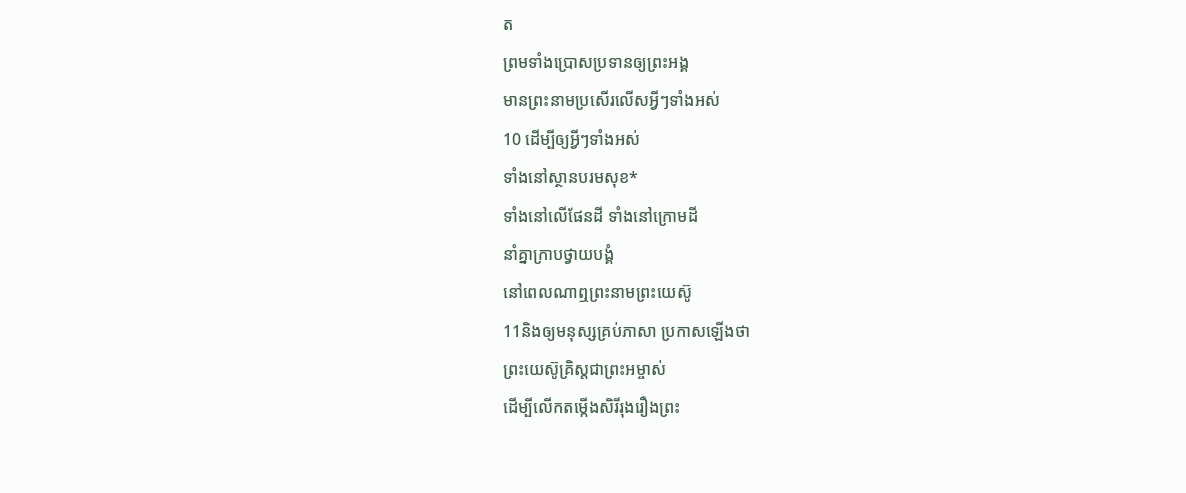ត
ព្រមទាំងប្រោសប្រទានឲ្យព្រះអង្គ
មានព្រះនាមប្រសើរលើសអ្វីៗទាំងអស់
10 ដើម្បីឲ្យអ្វីៗទាំងអស់
ទាំងនៅស្ថានបរមសុខ*
ទាំងនៅលើផែនដី ទាំងនៅក្រោមដី
នាំគ្នាក្រាបថ្វាយបង្គំ
នៅពេលណាឮព្រះនាមព្រះយេស៊ូ
11និងឲ្យមនុស្សគ្រប់ភាសា ប្រកាសឡើងថា
ព្រះយេស៊ូគ្រិស្តជាព្រះអម្ចាស់
ដើម្បីលើកតម្កើងសិរីរុងរឿងព្រះ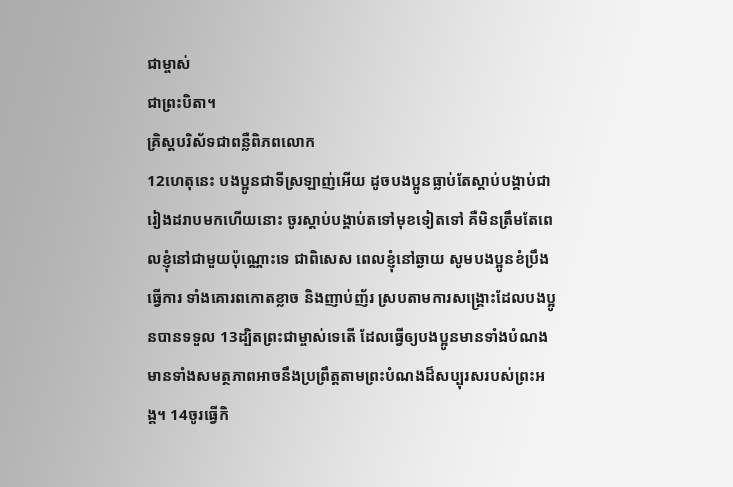ជាម្ចាស់
ជាព្រះបិតា។
គ្រិស្តបរិស័ទជាពន្លឺពិភពលោក
12ហេតុនេះ បងប្អូនជាទីស្រឡាញ់អើយ ដូចបងប្អូនធ្លាប់តែស្ដាប់បង្គាប់ជារៀងដរាបមកហើយនោះ ចូរស្ដាប់បង្គាប់តទៅមុខទៀតទៅ គឺមិនត្រឹមតែពេលខ្ញុំនៅជាមួយប៉ុណ្ណោះទេ ជាពិសេស ពេលខ្ញុំនៅឆ្ងាយ សូមបងប្អូនខំប្រឹងធ្វើការ ទាំងគោរពកោតខ្លាច និងញាប់ញ័រ ស្របតាមការសង្គ្រោះដែលបងប្អូនបានទទួល 13ដ្បិតព្រះជាម្ចាស់ទេតើ ដែលធ្វើឲ្យបងប្អូនមានទាំងបំណង មានទាំងសមត្ថភាពអាចនឹងប្រព្រឹត្តតាមព្រះបំណងដ៏សប្បុរសរបស់ព្រះអង្គ។ 14ចូរធ្វើកិ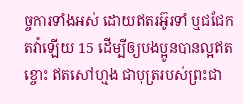ច្ចការទាំងអស់ ដោយឥតរអ៊ូរទាំ ឬជជែកតវ៉ាឡើយ 15 ដើម្បីឲ្យបងប្អូនបានល្អឥតខ្ចោះ ឥតសៅហ្មង ជាបុត្ររបស់ព្រះជា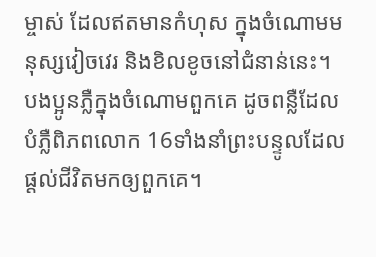ម្ចាស់ ដែលឥតមានកំហុស ក្នុងចំណោមមនុស្សវៀចវេរ និងខិលខូចនៅជំនាន់នេះ។ បងប្អូនភ្លឺក្នុងចំណោមពួកគេ ដូចពន្លឺដែលបំភ្លឺពិភពលោក 16ទាំងនាំព្រះបន្ទូលដែលផ្ដល់ជីវិតមកឲ្យពួកគេ។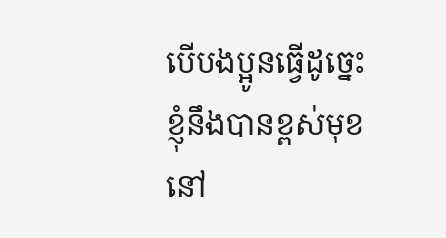បើបងប្អូនធ្វើដូច្នេះ ខ្ញុំនឹងបានខ្ពស់មុខនៅ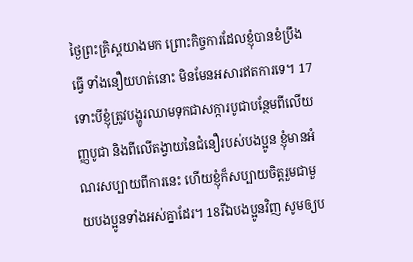ថ្ងៃព្រះគ្រិស្តយាងមក ព្រោះកិច្ចការដែលខ្ញុំបានខំប្រឹងធ្វើ ទាំងនឿយហត់នោះ មិនមែនអសារឥតការទេ។ 17ទោះបីខ្ញុំត្រូវបង្ហូរឈាមទុកជាសក្ការបូជាបន្ថែមពីលើយញ្ញបូជា និងពីលើតង្វាយនៃជំនឿរបស់បងប្អូន ខ្ញុំមានអំណរសប្បាយពីការនេះ ហើយខ្ញុំក៏សប្បាយចិត្តរួមជាមួយបងប្អូនទាំងអស់គ្នាដែរ។ 18រីឯបងប្អូនវិញ សូមឲ្យប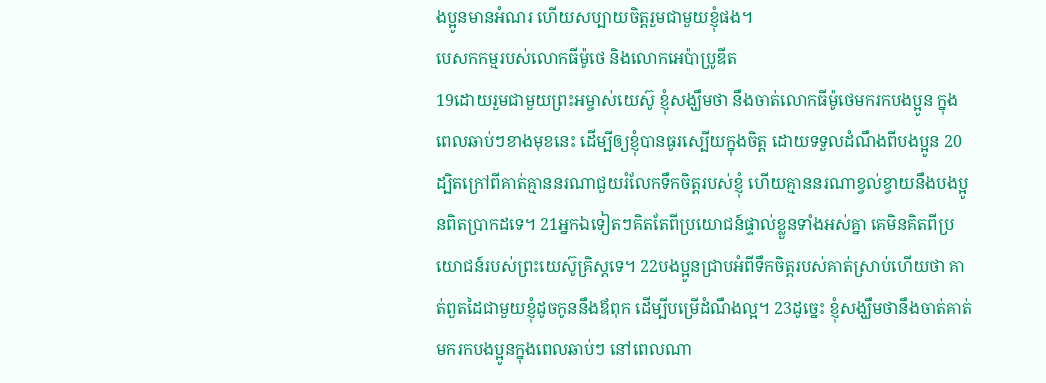ងប្អូនមានអំណរ ហើយសប្បាយចិត្តរួមជាមួយខ្ញុំផង។
បេសកកម្មរបស់លោកធីម៉ូថេ និងលោកអេប៉ាប្រូឌីត
19ដោយរួមជាមួយព្រះអម្ចាស់យេស៊ូ ខ្ញុំសង្ឃឹមថា នឹងចាត់លោកធីម៉ូថេមករកបងប្អូន ក្នុងពេលឆាប់ៗខាងមុខនេះ ដើម្បីឲ្យខ្ញុំបានធូរស្បើយក្នុងចិត្ត ដោយទទួលដំណឹងពីបងប្អូន 20ដ្បិតក្រៅពីគាត់គ្មាននរណាជួយរំលែកទឹកចិត្តរបស់ខ្ញុំ ហើយគ្មាននរណាខ្វល់ខ្វាយនឹងបងប្អូនពិតប្រាកដទេ។ 21អ្នកឯទៀតៗគិតតែពីប្រយោជន៍ផ្ទាល់ខ្លួនទាំងអស់គ្នា គេមិនគិតពីប្រយោជន៍របស់ព្រះយេស៊ូគ្រិស្តទេ។ 22បងប្អូនជ្រាបអំពីទឹកចិត្តរបស់គាត់ស្រាប់ហើយថា គាត់ពួតដៃជាមួយខ្ញុំដូចកូននឹងឪពុក ដើម្បីបម្រើដំណឹងល្អ។ 23ដូច្នេះ ខ្ញុំសង្ឃឹមថានឹងចាត់គាត់មករកបងប្អូនក្នុងពេលឆាប់ៗ នៅពេលណា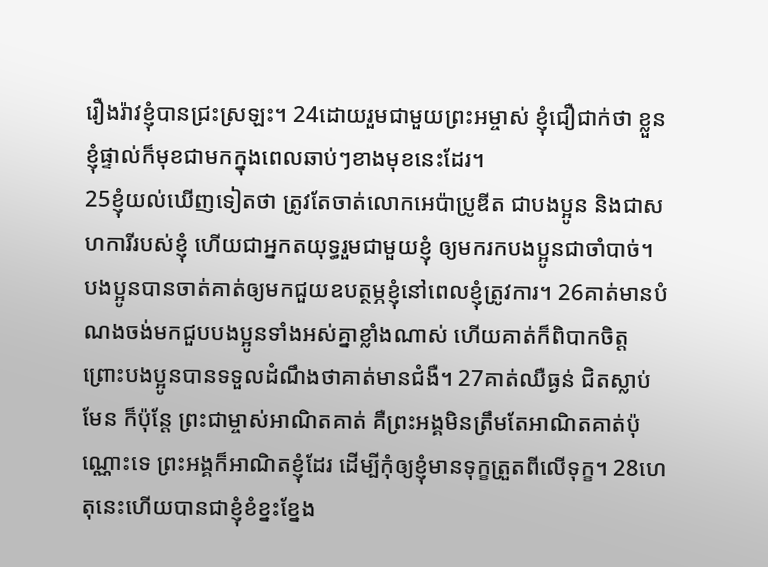រឿងរ៉ាវខ្ញុំបានជ្រះស្រឡះ។ 24ដោយរួមជាមួយព្រះអម្ចាស់ ខ្ញុំជឿជាក់ថា ខ្លួនខ្ញុំផ្ទាល់ក៏មុខជាមកក្នុងពេលឆាប់ៗខាងមុខនេះដែរ។
25ខ្ញុំយល់ឃើញទៀតថា ត្រូវតែចាត់លោកអេប៉ាប្រូឌីត ជាបងប្អូន និងជាសហការីរបស់ខ្ញុំ ហើយជាអ្នកតយុទ្ធរួមជាមួយខ្ញុំ ឲ្យមករកបងប្អូនជាចាំបាច់។ បងប្អូនបានចាត់គាត់ឲ្យមកជួយឧបត្ថម្ភខ្ញុំនៅពេលខ្ញុំត្រូវការ។ 26គាត់មានបំណងចង់មកជួបបងប្អូនទាំងអស់គ្នាខ្លាំងណាស់ ហើយគាត់ក៏ពិបាកចិត្ត ព្រោះបងប្អូនបានទទួលដំណឹងថាគាត់មានជំងឺ។ 27គាត់ឈឺធ្ងន់ ជិតស្លាប់មែន ក៏ប៉ុន្តែ ព្រះជាម្ចាស់អាណិតគាត់ គឺព្រះអង្គមិនត្រឹមតែអាណិតគាត់ប៉ុណ្ណោះទេ ព្រះអង្គក៏អាណិតខ្ញុំដែរ ដើម្បីកុំឲ្យខ្ញុំមានទុក្ខត្រួតពីលើទុក្ខ។ 28ហេតុនេះហើយបានជាខ្ញុំខំខ្នះខ្នែង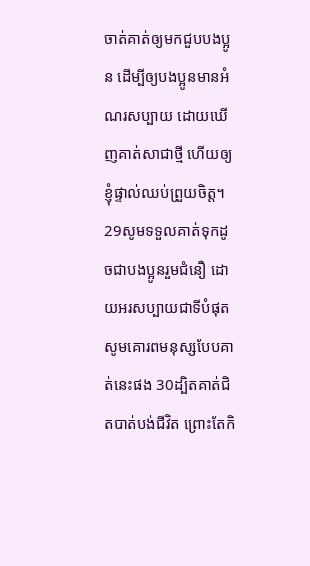ចាត់គាត់ឲ្យមកជួបបងប្អូន ដើម្បីឲ្យបងប្អូនមានអំណរសប្បាយ ដោយឃើញគាត់សាជាថ្មី ហើយឲ្យខ្ញុំផ្ទាល់ឈប់ព្រួយចិត្ត។ 29សូមទទួលគាត់ទុកដូចជាបងប្អូនរួមជំនឿ ដោយអរសប្បាយជាទីបំផុត សូមគោរពមនុស្សបែបគាត់នេះផង 30ដ្បិតគាត់ជិតបាត់បង់ជីវិត ព្រោះតែកិ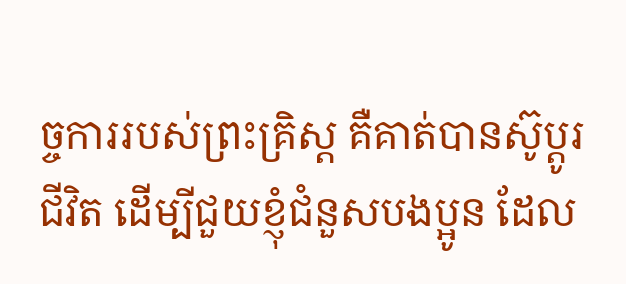ច្ចការរបស់ព្រះគ្រិស្ត គឺគាត់បានស៊ូប្ដូរជីវិត ដើម្បីជួយខ្ញុំជំនួសបងប្អូន ដែល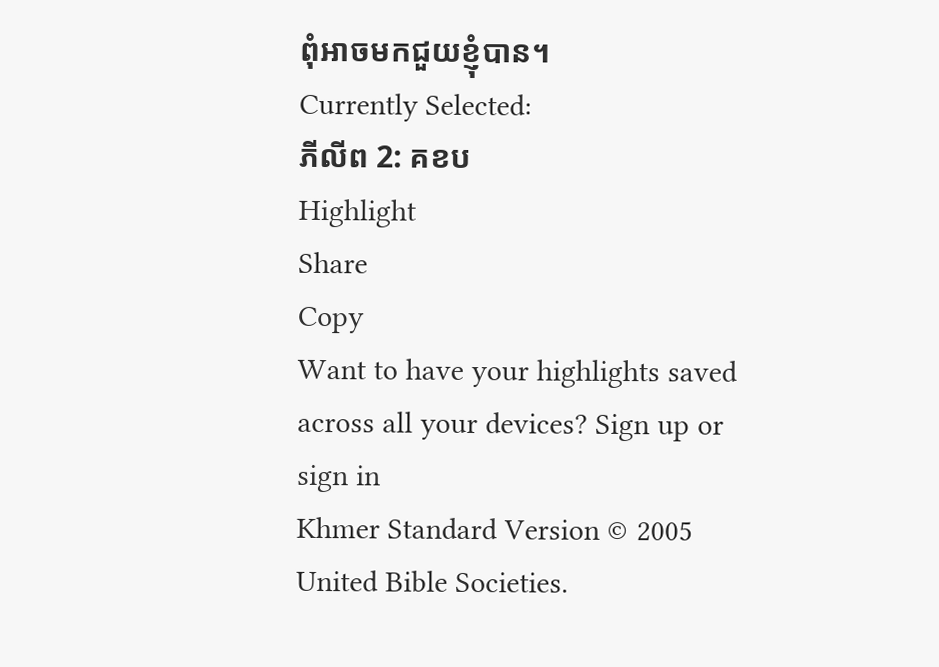ពុំអាចមកជួយខ្ញុំបាន។
Currently Selected:
ភីលីព 2: គខប
Highlight
Share
Copy
Want to have your highlights saved across all your devices? Sign up or sign in
Khmer Standard Version © 2005 United Bible Societies.